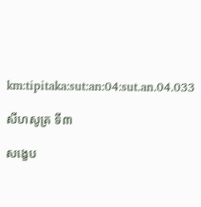km:tipitaka:sut:an:04:sut.an.04.033

សីហសូត្រ ទី៣

សង្ខេប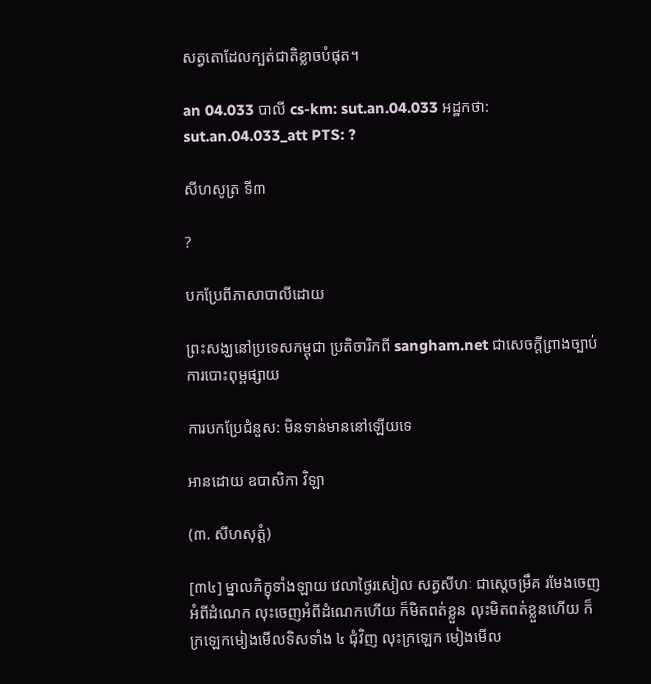សត្វតោដែលក្បត់ជាតិខ្លាចបំផុត។

an 04.033 បាលី cs-km: sut.an.04.033 អដ្ឋកថា: sut.an.04.033_att PTS: ?

សីហសូត្រ ទី៣

?

បកប្រែពីភាសាបាលីដោយ

ព្រះសង្ឃនៅប្រទេសកម្ពុជា ប្រតិចារិកពី sangham.net ជាសេចក្តីព្រាងច្បាប់ការបោះពុម្ពផ្សាយ

ការបកប្រែជំនួស: មិនទាន់មាននៅឡើយទេ

អានដោយ ឧបាសិកា វិឡា

(៣. សីហសុត្តំ)

[៣៤] ម្នាលភិក្ខុទាំងឡាយ វេលាថ្ងៃរសៀល សត្វសីហៈ ជាស្តេចម្រឹគ រមែងចេញអំពីដំណេក លុះចេញអំពីដំណេកហើយ ក៏មិតពត់ខ្លួន លុះមិតពត់ខ្លួនហើយ ក៏ក្រឡេកមៀងមើលទិសទាំង ៤ ជុំវិញ លុះក្រឡេក មៀងមើល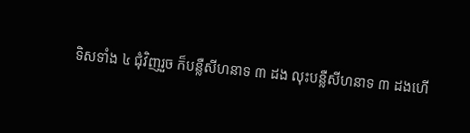ទិសទាំង ៤ ជុំវិញរួច ក៏បន្លឺសីហនាទ ៣ ដង លុះបន្លឺសីហនាទ ៣ ដងហើ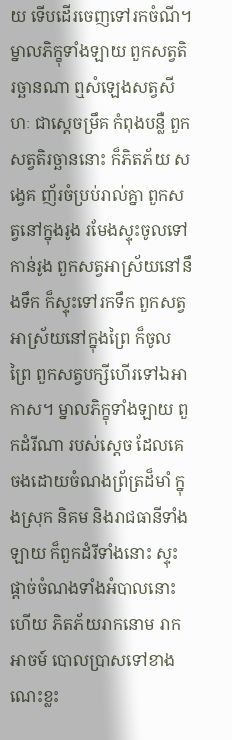យ ទើបដើរចេញទៅរកចំណី។ ម្នាលភិក្ខុទាំងឡាយ ពួកសត្វតិរច្ឆានណា ឮសំឡេងសត្វសីហៈ ជាស្តេចម្រឹគ កំពុងបន្លឺ ពួកសត្វតិរច្ឆាននោះ ក៏ភិតភ័យ សង្វេគ ញ័រចំប្រប់រាល់គ្នា ពួកសត្វនៅក្នុងរូង រមែងស្ទុះចូលទៅកាន់រូង ពួកសត្វអាស្រ័យនៅនឹងទឹក ក៏ស្ទុះទៅរកទឹក ពួកសត្វអាស្រ័យនៅក្នុងព្រៃ ក៏ចូលព្រៃ ពួកសត្វបក្សីហើរទៅឯអាកាស។ ម្នាលភិក្ខុទាំងឡាយ ពួកដំរីណា របស់ស្តេច ដែលគេចងដោយចំណងព្រ័ត្រដ៏មាំ ក្នុងស្រុក និគម និងរាជធានីទាំងឡាយ ក៏ពួកដំរីទាំងនោះ ស្ទុះផ្តាច់ចំណងទាំងអំបាលនោះហើយ ភិតភ័យរាកនោម រាកអាចម៍ បោលប្រាសទៅខាងណេះខ្លះ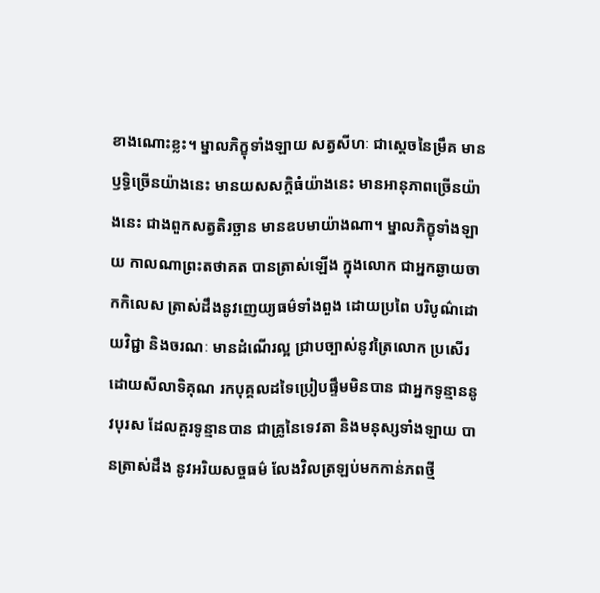ខាងណោះខ្លះ។ ម្នាលភិក្ខុទាំងឡាយ សត្វសីហៈ ជាស្តេចនៃម្រឹគ មានឫទ្ធិច្រើនយ៉ាងនេះ មានយសសក្តិធំយ៉ាងនេះ មានអានុភាពច្រើនយ៉ាងនេះ ជាងពួកសត្វតិរច្ឆាន មានឧបមាយ៉ាងណា។ ម្នាលភិក្ខុទាំងឡាយ កាលណាព្រះតថាគត បានត្រាស់ឡើង ក្នុងលោក ជាអ្នកឆ្ងាយចាកកិលេស ត្រាស់ដឹងនូវញេយ្យធម៌ទាំងពួង ដោយប្រពៃ បរិបូណ៌ដោយវិជ្ជា និងចរណៈ មានដំណើរល្អ ជ្រាបច្បាស់នូវត្រៃលោក ប្រសើរដោយសីលាទិគុណ រកបុគ្គលដទៃប្រៀបផ្ទឹមមិនបាន ជាអ្នកទូន្មាននូវបុរស ដែលគួរទូន្មានបាន ជាគ្រូនៃទេវតា និងមនុស្សទាំងឡាយ បានត្រាស់ដឹង នូវអរិយសច្ចធម៌ លែងវិលត្រឡប់មកកាន់ភពថ្មី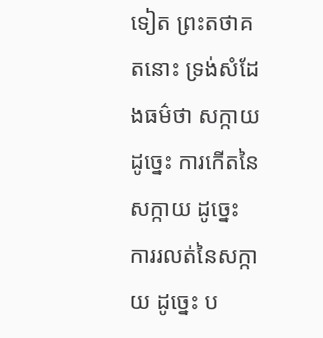ទៀត ព្រះតថាគតនោះ ទ្រង់សំដែងធម៌ថា សក្កាយ ដូច្នេះ ការកើតនៃសក្កាយ ដូច្នេះ ការរលត់នៃសក្កាយ ដូច្នេះ ប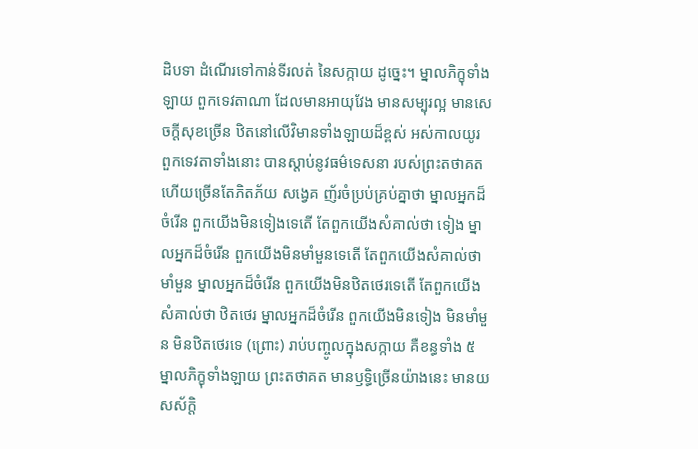ដិបទា ដំណើរទៅកាន់ទីរលត់ នៃសក្កាយ ដូច្នេះ។ ម្នាលភិក្ខុទាំងឡាយ ពួកទេវតាណា ដែលមានអាយុវែង មានសម្បុរល្អ មានសេចក្តីសុខច្រើន ឋិតនៅលើវិមានទាំងឡាយដ៏ខ្ពស់ អស់កាលយូរ ពួកទេវតាទាំងនោះ បានស្តាប់នូវធម៌ទេសនា របស់ព្រះតថាគត ហើយច្រើនតែភិតភ័យ សង្វេគ ញ័រចំប្រប់គ្រប់គ្នាថា ម្នាលអ្នកដ៏ចំរើន ពួកយើងមិនទៀងទេតើ តែពួកយើងសំគាល់ថា ទៀង ម្នាលអ្នកដ៏ចំរើន ពួកយើងមិនមាំមួនទេតើ តែពួកយើងសំគាល់ថា មាំមួន ម្នាលអ្នកដ៏ចំរើន ពួកយើងមិនឋិតថេរទេតើ តែពួកយើងសំគាល់ថា ឋិតថេរ ម្នាលអ្នកដ៏ចំរើន ពួកយើងមិនទៀង មិនមាំមួន មិនឋិតថេរទេ (ព្រោះ) រាប់បញ្ចូលក្នុងសក្កាយ គឺខន្ធទាំង ៥ ម្នាលភិក្ខុទាំងឡាយ ព្រះតថាគត មានឫទ្ធិច្រើនយ៉ាងនេះ មានយសស័ក្តិ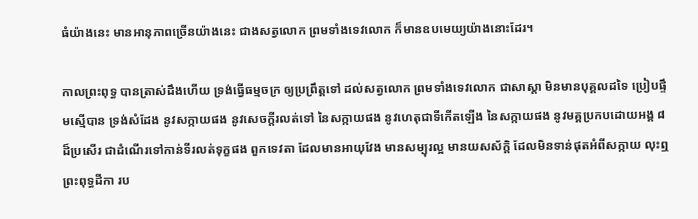ធំយ៉ាងនេះ មានអានុភាពច្រើនយ៉ាងនេះ ជាងសត្វលោក ព្រមទាំងទេវលោក ក៏មានឧបមេយ្យយ៉ាងនោះដែរ។

កាលព្រះពុទ្ធ បានត្រាស់ដឹងហើយ ទ្រង់ធ្វើធម្មចក្រ ឲ្យប្រព្រឹត្តទៅ ដល់សត្វលោក ព្រមទាំងទេវលោក ជាសាស្តា មិនមានបុគ្គលដទៃ ប្រៀបផ្ទឹមស្មើបាន ទ្រង់សំដែង នូវសក្កាយផង នូវសេចក្តីរលត់ទៅ នៃសក្កាយផង នូវហេតុជាទីកើតឡើង នៃសក្កាយផង នូវមគ្គប្រកបដោយអង្គ ៨ ដ៏ប្រសើរ ជាដំណើរទៅកាន់ទីរលត់ទុក្ខផង ពួកទេវតា ដែលមានអាយុវែង មានសម្បុរល្អ មានយសស័ក្តិ ដែលមិនទាន់ផុតអំពីសក្កាយ លុះឮព្រះពុទ្ធដីកា រប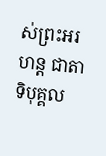ស់ព្រះអរហន្ត ជាតាទិបុគ្គល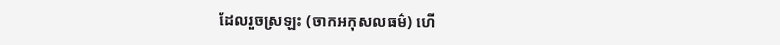ដែលរួចស្រឡះ (ចាកអកុសលធម៌) ហើ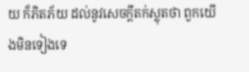យ ក៏ភិតភ័យ ដល់នូវសេចក្តីតក់ស្លុតថា ពួកយើងមិនទៀងទេ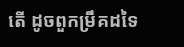តើ ដូចពួកម្រឹគដទៃ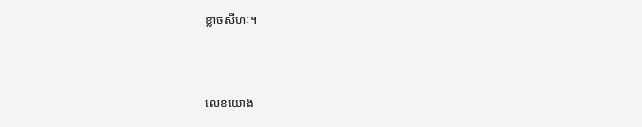ខ្លាចសីហៈ។



លេខយោង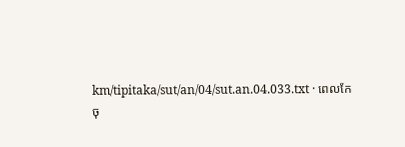km/tipitaka/sut/an/04/sut.an.04.033.txt · ពេលកែចុ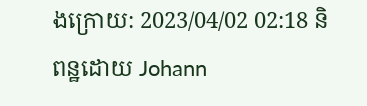ងក្រោយ: 2023/04/02 02:18 និពន្ឋដោយ Johann